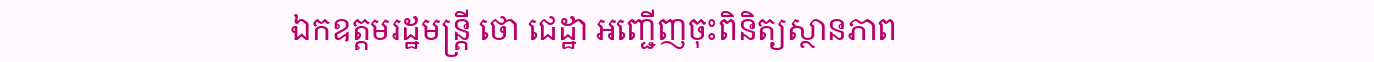ឯកឧត្តមរដ្ឋមន្ត្រី ថោ ជេដ្ឋា អញ្ជើញចុះពិនិត្យស្ថានភាព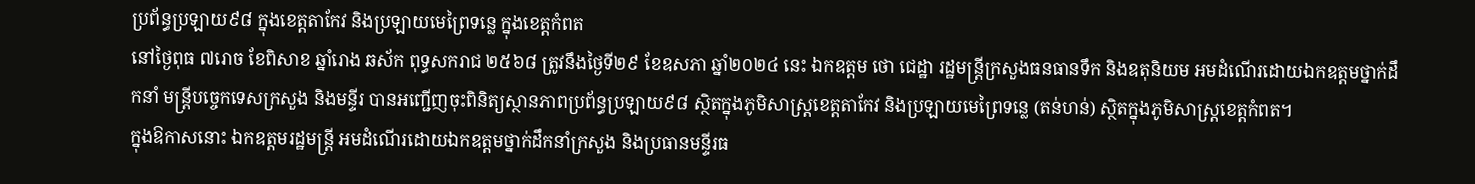ប្រព័ន្ធប្រឡាយ៩៨ ក្នុងខេត្តតាកែវ និងប្រឡាយមេព្រៃទន្លេ ក្នុងខេត្តកំពត
នៅថ្ងៃពុធ ៧រោច ខែពិសាខ ឆ្នាំរោង ឆស័ក ពុទ្ធសករាជ ២៥៦៨ ត្រូវនឹងថ្ងៃទី២៩ ខែឧសភា ឆ្នាំ២០២៤ នេះ ឯកឧត្តម ថោ ជេដ្ឋា រដ្ឋមន្ត្រីក្រសួងធនធានទឹក និងឧតុនិយម អមដំណើរដោយឯកឧត្តមថ្នាក់ដឹកនាំ មន្ត្រីបច្ចេកទេសក្រសួង និងមន្ទីរ បានអញ្ជើញចុះពិនិត្យស្ថានភាពប្រព័ន្ធប្រឡាយ៩៨ ស្ថិតក្នុងភូមិសាស្ត្រខេត្តតាកែវ និងប្រឡាយមេព្រៃទន្លេ (តន់ហន់) ស្ថិតក្នុងភូមិសាស្ត្រខេត្តកំពត។
ក្នុងឱកាសនោះ ឯកឧត្តមរដ្ឋមន្ត្រី អមដំណើរដោយឯកឧត្តមថ្នាក់ដឹកនាំក្រសួង និងប្រធានមន្ទីរធ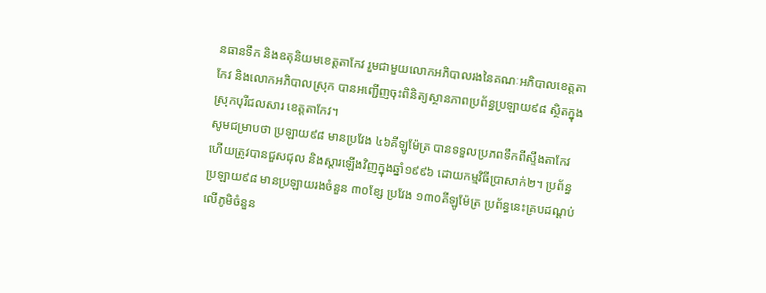នធានទឹក និងឧតុនិយមខេត្តតាកែវ រួមជាមួយលោកអភិបាលរងនៃគណៈអភិបាលខេត្តតាកែវ និងលោកអភិបាលស្រុក បានអញ្ជើញចុះពិនិត្យស្ថានភាពប្រព័ន្ធប្រឡាយ៩៨ ស្ថិតក្នុងស្រុកបុរីជលសារ ខេត្តតាកែវ។
សូមជម្រាបថា ប្រឡាយ៩៨ មានប្រវែង ៤៦គីឡូម៉ែត្រ បានទទួលប្រភពទឹកពីស្ទឹងតាកែវ ហើយត្រូវបានជួសជុល និងស្តារឡើងវិញក្នុងឆ្នាំ១៩៩៦ ដោយកម្មវិធីប្រាសាក់២។ ប្រព័ន្ធប្រឡាយ៩៨ មានប្រឡាយរងចំនួន ៣០ខ្សែ ប្រវែង ១៣០គីឡូម៉ែត្រ ប្រព័ន្ធនេះគ្របដណ្តប់លើភូមិចំនួន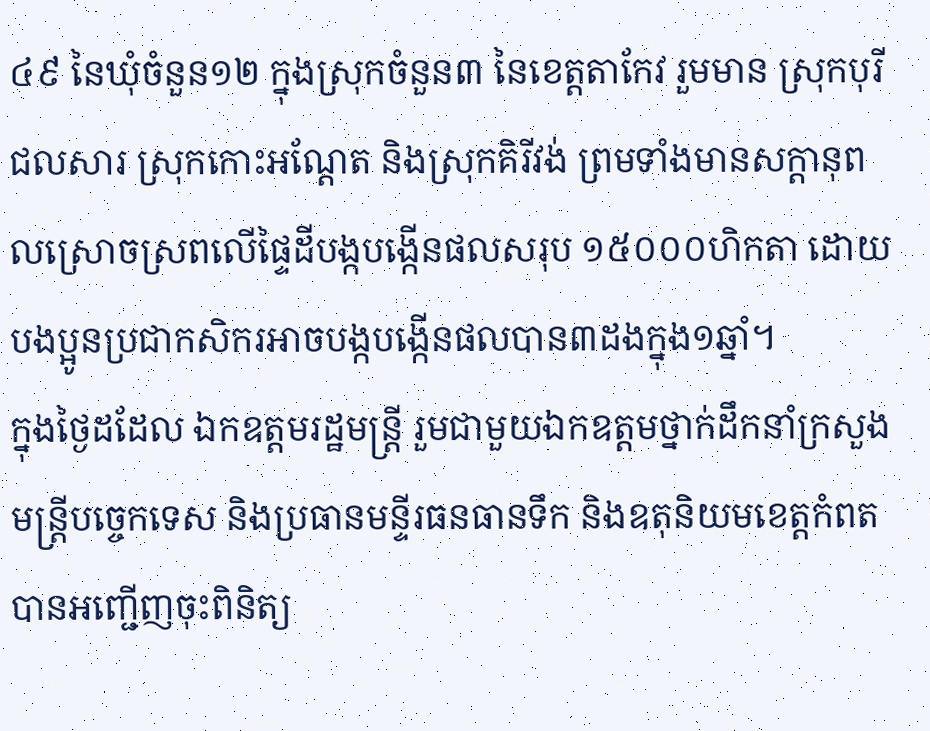៤៩ នៃឃុំចំនួន១២ ក្នុងស្រុកចំនួន៣ នៃខេត្តតាកែវ រួមមាន ស្រុកបុរីជលសារ ស្រុកកោះអណ្តែត និងស្រុកគិរីវង់ ព្រមទាំងមានសក្តានុពលស្រោចស្រពលើផ្ទៃដីបង្កបង្កើនផលសរុប ១៥០០០ហិកតា ដោយបងប្អូនប្រជាកសិករអាចបង្កបង្កើនផលបាន៣ដងក្នុង១ឆ្នាំ។
ក្នុងថ្ងៃដដែល ឯកឧត្តមរដ្ឋមន្ត្រី រួមជាមួយឯកឧត្តមថ្នាក់ដឹកនាំក្រសួង មន្ត្រីបច្ចេកទេស និងប្រធានមន្ទីរធនធានទឹក និងឧតុនិយមខេត្តកំពតបានអញ្ជើញចុះពិនិត្យ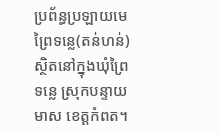ប្រព័ន្ធប្រឡាយមេ ព្រៃទន្លេ(តន់ហន់) ស្ថិតនៅក្នុងឃុំព្រៃទន្លេ ស្រុកបន្ទាយមាស ខេត្តកំពត។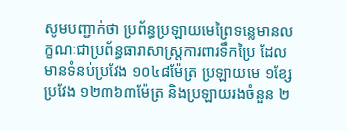សូមបញ្ជាក់ថា ប្រព័ន្ធប្រឡាយមេព្រៃទន្លេមានលក្ខណៈជាប្រព័ន្ធធារាសាស្ត្រការពារទឹកប្រៃ ដែលមានទំនប់ប្រវែង ១០៤៨ម៉ែត្រ ប្រឡាយមេ ១ខ្សែ ប្រវែង ១២៣៦៣ម៉ែត្រ និងប្រឡាយរងចំនួន ២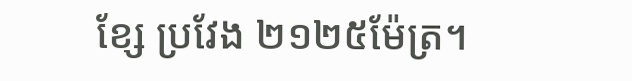ខ្សែ ប្រវែង ២១២៥ម៉ែត្រ។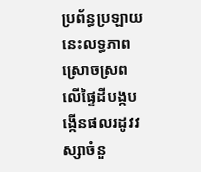ប្រព័ន្ធប្រឡាយនេះលទ្ធភាពស្រោចស្រពលើផ្ទៃដីបង្កបង្កើនផលរដូវវស្សាចំនួ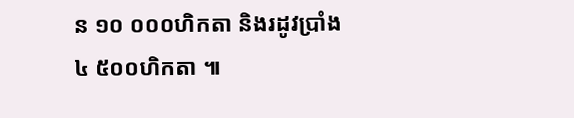ន ១០ ០០០ហិកតា និងរដូវប្រាំង ៤ ៥០០ហិកតា ៕